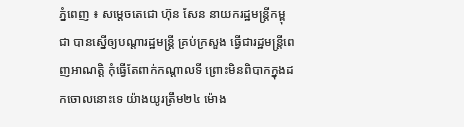ភ្នំពេញ ៖ សម្តេចតេជោ ហ៊ុន សែន នាយករដ្ឋមន្រ្តីកម្ពុជា បានស្នើឲ្យបណ្តារដ្ឋមន្រ្តី គ្រប់ក្រសួង ធ្វើជារដ្ឋមន្រ្តីពេញអាណត្តិ កុំធ្វើតែពាក់កណ្តាលទី ព្រោះមិនពិបាកក្នុងដកចោលនោះទេ យ៉ាងយូរត្រឹម២៤ ម៉ោង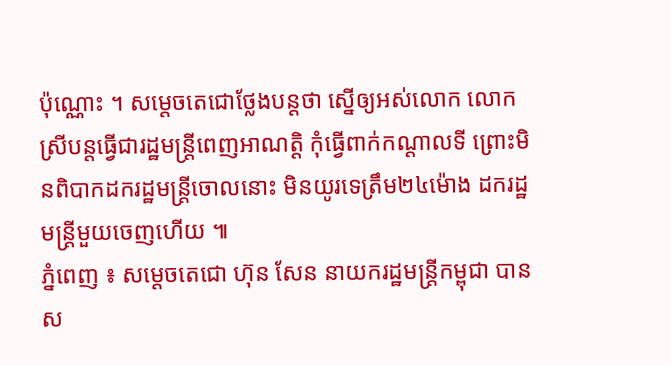ប៉ុណ្ណោះ ។ សម្តេចតេជោថ្លែងបន្តថា ស្នើឲ្យអស់លោក លោកស្រីបន្តធ្វើជារដ្ឋមន្រ្តីពេញអាណត្តិ កុំធ្វើពាក់កណ្តាលទី ព្រោះមិនពិបាកដករដ្ឋមន្រ្តីចោលនោះ មិនយូរទេត្រឹម២៤ម៉ោង ដករដ្ឋមន្រ្តីមួយចេញហើយ ៕
ភ្នំពេញ ៖ សម្តេចតេជោ ហ៊ុន សែន នាយករដ្ឋមន្រ្តីកម្ពុជា បានស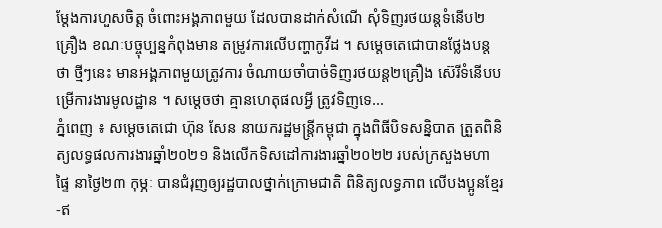ម្តែងការហួសចិត្ត ចំពោះអង្គភាពមួយ ដែលបានដាក់សំណើ សុំទិញរថយន្តទំនើប២គ្រឿង ខណៈបច្ចុប្បន្នកំពុងមាន តម្រូវការលើបញ្ហាកូវីដ ។ សម្តេចតេជោបានថ្លែងបន្តថា ថ្មីៗនេះ មានអង្គភាពមួយត្រូវការ ចំណាយចាំបាច់ទិញរថយន្ត២គ្រឿង ស៊េរីទំនើបបម្រើការងារមូលដ្ឋាន ។ សម្តេចថា គ្មានហេតុផលអ្វី ត្រូវទិញទេ...
ភ្នំពេញ ៖ សម្តេចតេជោ ហ៊ុន សែន នាយករដ្ឋមន្ត្រីកម្ពុជា ក្នុងពិធីបិទសន្និបាត ត្រួតពិនិត្យលទ្ធផលការងារឆ្នាំ២០២១ និងលើកទិសដៅការងារឆ្នាំ២០២២ របស់ក្រសួងមហាផ្ទៃ នាថ្ងៃ២៣ កុម្ភៈ បានជំរុញឲ្យរដ្ឋបាលថ្នាក់ក្រោមជាតិ ពិនិត្យលទ្ធភាព លើបងប្អូនខ្មែរ-ឥ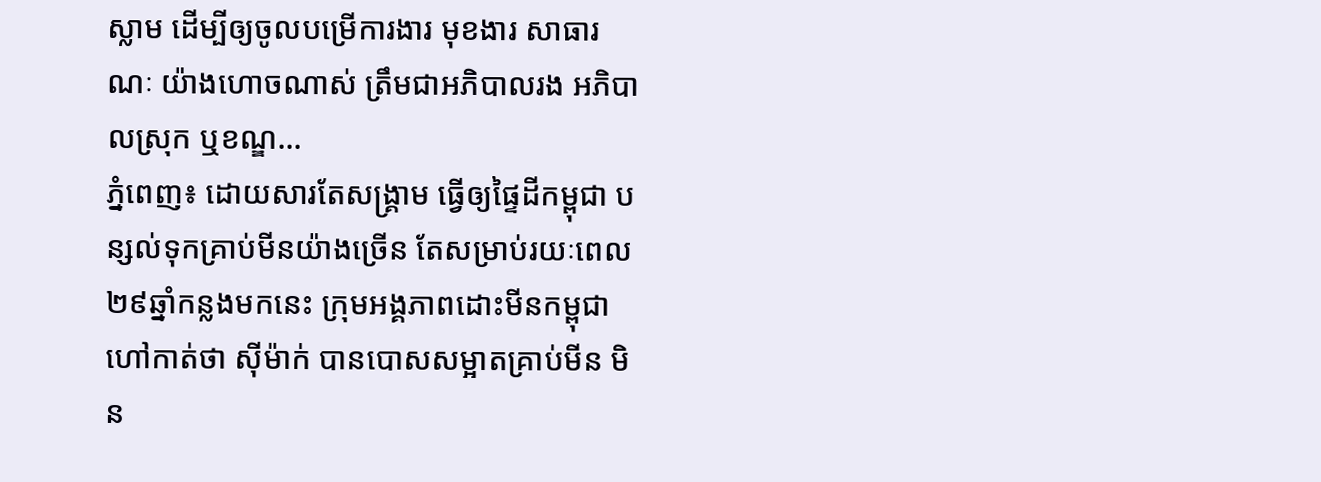ស្លាម ដើម្បីឲ្យចូលបម្រើការងារ មុខងារ សាធារណៈ យ៉ាងហោចណាស់ ត្រឹមជាអភិបាលរង អភិបាលស្រុក ឬខណ្ឌ...
ភ្នំពេញ៖ ដោយសារតែសង្គ្រាម ធ្វើឲ្យផ្ទៃដីកម្ពុជា បន្សល់ទុកគ្រាប់មីនយ៉ាងច្រើន តែសម្រាប់រយៈពេល ២៩ឆ្នាំកន្លងមកនេះ ក្រុមអង្គភាពដោះមីនកម្ពុជា ហៅកាត់ថា ស៊ីម៉ាក់ បានបោសសម្អាតគ្រាប់មីន មិន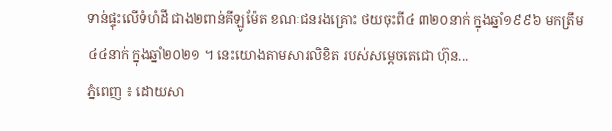ទាន់ផ្ទុះលើទំហំដី ជាង២ពាន់គីឡូម៉ែត ខណៈជនរងគ្រោះ ថយចុះពី៤ ៣២០នាក់ ក្នុងឆ្នាំ១៩៩៦ មកត្រឹម៤៤នាក់ ក្នុងឆ្នាំ២០២១ ។ នេះយោងតាមសារលិខិត របស់សម្ដេចតេជោ ហ៊ុន...
ភ្នំពេញ ៖ ដោយសា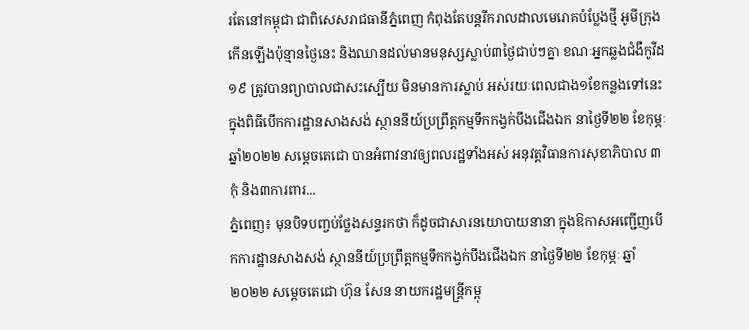រតែនៅកម្ពុជា ជាពិសេសរាជធានីភ្នំពេញ កំពុងតែបន្តរីករាលដាលមេរោគបំប្លែងថ្មី អូមីក្រុង កើនឡើងប៉ុន្មានថ្ងៃនេះ និងឈានដល់មានមនុស្សស្លាប់៣ថ្ងៃជាប់ៗគ្នា ខណៈអ្នកឆ្លងជំងឺកូវីដ១៩ ត្រូវបានព្យាបាលជាសះស្បើយ មិនមានការស្លាប់ អស់រយៈពេលជាង១ខែកន្លងទៅនេះ ក្នុងពិធីបើកការដ្ឋានសាងសង់ ស្ថាននីយ៍ប្រព្រឹត្តកម្មទឹកកង្វក់បឹងជើងឯក នាថ្ងៃទី២២ ខែកុម្ភៈ ឆ្នាំ២០២២ សម្តេចតេជោ បានអំពាវនាវឲ្យពលរដ្ឋទាំងអស់ អនុវត្តវិធានការសុខាភិបាល ៣កុំ និង៣ការពារ...
ភ្នំពេញ៖ មុនបិទបញ្ចប់ថ្លែងសន្ទរកថា ក៏ដូចជាសារនយោបាយនានា ក្នុងឱកាសអញ្ជើញបើកការដ្ឋានសាងសង់ ស្ថាននីយ៍ប្រព្រឹត្តកម្មទឹកកង្វក់បឹងជើងឯក នាថ្ងៃទី២២ ខែកុម្ភៈ ឆ្នាំ២០២២ សម្តេចតេជោ ហ៊ុន សែន នាយករដ្ឋមន្រ្តីកម្ពុ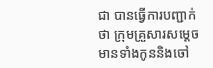ជា បានធ្វើការបញ្ជាក់ថា ក្រុមគ្រួសារសម្តេច មានទាំងកូននិងចៅ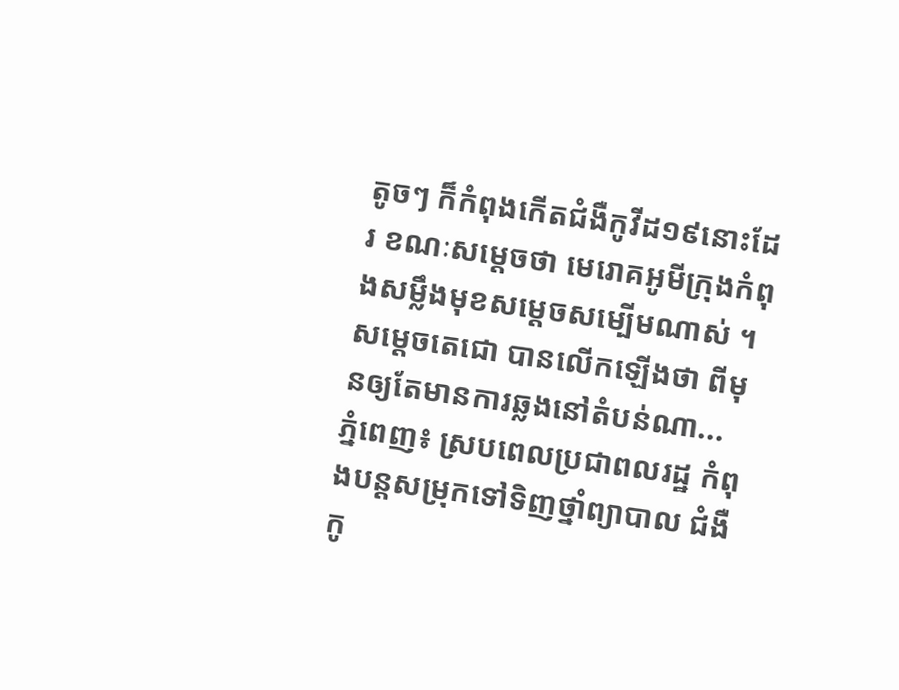តូចៗ ក៏កំពុងកើតជំងឺកូវីដ១៩នោះដែរ ខណៈសម្តេចថា មេរោគអូមីក្រុងកំពុងសម្លឹងមុខសម្តេចសម្បើមណាស់ ។ សម្តេចតេជោ បានលើកឡើងថា ពីមុនឲ្យតែមានការឆ្លងនៅតំបន់ណា...
ភ្នំពេញ៖ ស្របពេលប្រជាពលរដ្ឋ កំពុងបន្តសម្រុកទៅទិញថ្នាំព្យាបាល ជំងឺកូ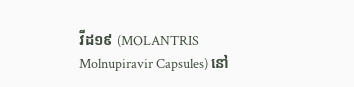វីដ១៩ (MOLANTRIS Molnupiravir Capsules) នៅ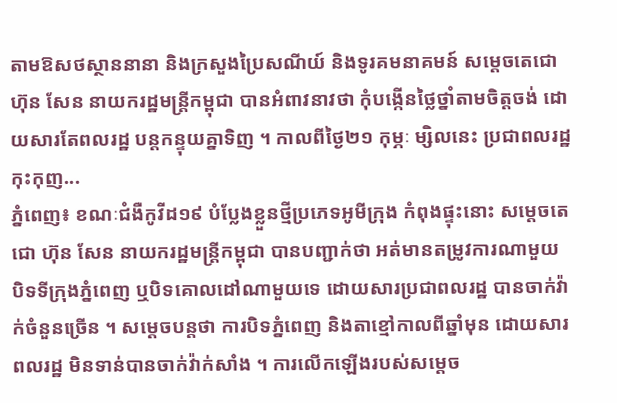តាមឱសថស្ថាននានា និងក្រសួងប្រៃសណីយ៍ និងទូរគមនាគមន៍ សម្តេចតេជោហ៊ុន សែន នាយករដ្ឋមន្រ្តីកម្ពុជា បានអំពាវនាវថា កុំបង្កើនថ្លៃថ្នាំតាមចិត្តចង់ ដោយសារតែពលរដ្ឋ បន្តកន្ទុយគ្នាទិញ ។ កាលពីថ្ងៃ២១ កុម្ភៈ ម្សិលនេះ ប្រជាពលរដ្ឋកុះកុញ...
ភ្នំពេញ៖ ខណៈជំងឺកូវីដ១៩ បំប្លែងខ្លួនថ្មីប្រភេទអូមីក្រុង កំពុងផ្ទុះនោះ សម្តេចតេជោ ហ៊ុន សែន នាយករដ្ឋមន្រ្តីកម្ពុជា បានបញ្ជាក់ថា អត់មានតម្រូវការណាមួយ បិទទីក្រុងភ្នំពេញ ឬបិទគោលដៅណាមួយទេ ដោយសារប្រជាពលរដ្ឋ បានចាក់វ៉ាក់ចំនួនច្រើន ។ សម្តេចបន្តថា ការបិទភ្នំពេញ និងតាខ្មៅកាលពីឆ្នាំមុន ដោយសារពលរដ្ឋ មិនទាន់បានចាក់វ៉ាក់សាំង ។ ការលើកឡើងរបស់សម្តេច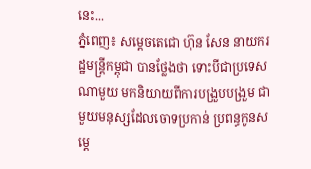នេះ...
ភ្នំពេញ៖ សម្តេចតេជោ ហ៊ុន សែន នាយករដ្ឋមន្រ្តីកម្ពុជា បានថ្លែងថា ទោះបីជាប្រទេសណាមួយ មកនិយាយពីការបង្រួបបង្រួម ជាមួយមនុស្សដែលចោទប្រកាន់ ប្រពន្ធកូនសម្តេ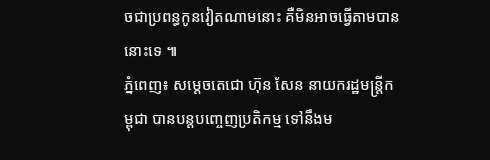ចជាប្រពន្ធកូនវៀតណាមនោះ គឺមិនអាចធ្វើតាមបាននោះទេ ៕
ភ្នំពេញ៖ សម្តេចតេជោ ហ៊ុន សែន នាយករដ្ឋមន្រ្តីកម្ពុជា បានបន្តបញ្ចេញប្រតិកម្ម ទៅនឹងម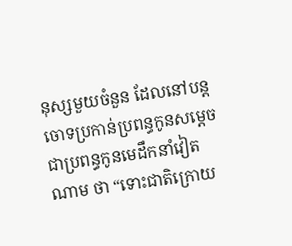នុស្សមួយចំនួន ដែលនៅបន្តចោទប្រកាន់ប្រពន្ធកូនសម្តេច ជាប្រពន្ធកូនមេដឹកនាំវៀតណាម ថា “ទោះជាតិក្រោយ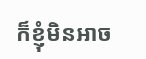ក៏ខ្ញុំមិនអាច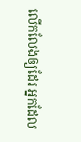លើកលែងឲ្យដែរ អ្នកដែល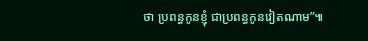ថា ប្រពន្ធកូនខ្ញុំ ជាប្រពន្ធកូនវៀតណាម”៕